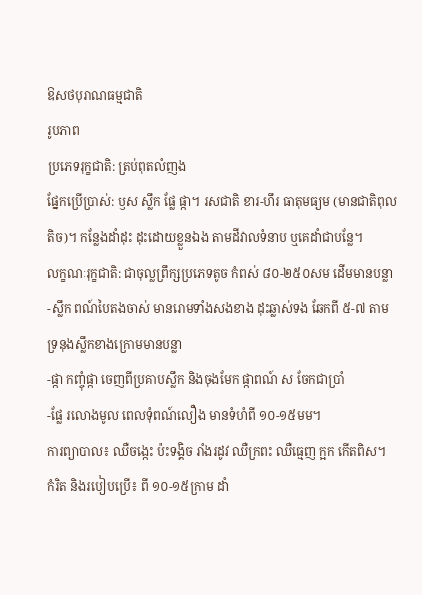ឱសថបុរាណធម្មជាតិ
រូបភាព
ប្រភេទរុក្ខជាតិ: ត្រប់ពុតលំញង
ផ្នែកប្រើប្រាស់: ឫស ស្លឹក ផ្លែ ផ្កា។ រសជាតិ ខារ-ហឹរ ធាតុមធ្យម (មានជាតិពុលតិច)។ កន្លែងដាំដុះ ដុះដោយខ្លួនឯង តាមដីវាលទំនាប ឬគេដាំជាបន្លែ។
លក្ខណៈរុក្ខជាតិ: ជាចុល្លព្រឹក្សប្រភេទតូច កំពស់ ៨០-២៥០សម ដើមមានបន្លា
-ស្លឹក ពណ៍បៃតងចាស់ មានរោមទាំងសងខាង ដុះឆ្លាស់ទង ឆែកពី ៥-៧ តាមទ្រនុងស្លឹកខាងក្រោមមានបន្លា
-ផ្កា កញ្ចុំផ្កា ចេញពីប្រគាបស្លឹក និងចុងមែក ផ្កាពណ៍ ស ចែកជាប្រាំ
-ផ្លែ រលោងមូល ពេលទុំពណ៍លឿង មានទំហំពី ១០-១៥មម។
ការព្យាបាល៖ ឈឺចង្កេះ ប៉ះទង្គិច រាំងរដូវ ឈឺក្រពះ ឈឺធ្មេញ ក្អក កើតពិស។
កំរិត និងរបៀបប្រើ៖ ពី ១០-១៥ក្រាម ដាំ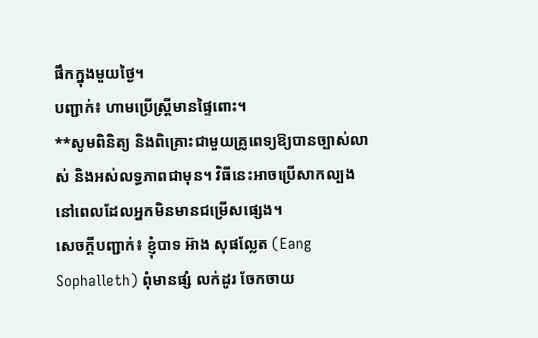ផឹកក្នុងមួយថ្ងៃ។
បញ្ជាក់៖ ហាមប្រើស្រ្តីមានផ្ទៃពោះ។
**សូមពិនិត្យ និងពិគ្រោះជាមួយគ្រូពេទ្យឱ្យបានច្បាស់លាស់ និងអស់លទ្ធភាពជាមុន។ វិធីនេះអាចប្រើសាកល្បងនៅពេលដែលអ្នកមិនមានជម្រើសផ្សេង។
សេចក្តីបញ្ជាក់៖ ខ្ញុំបាទ អ៊ាង សុផល្លែត (Eang Sophalleth) ពុំមានផ្សំ លក់ដូរ ចែកចាយ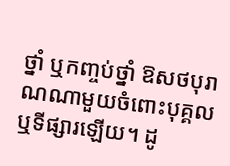ថ្នាំ ឬកញ្ចប់ថ្នាំ ឱសថបុរាណណាមួយចំពោះបុគ្គល ឬទីផ្សារឡើយ។ ដូ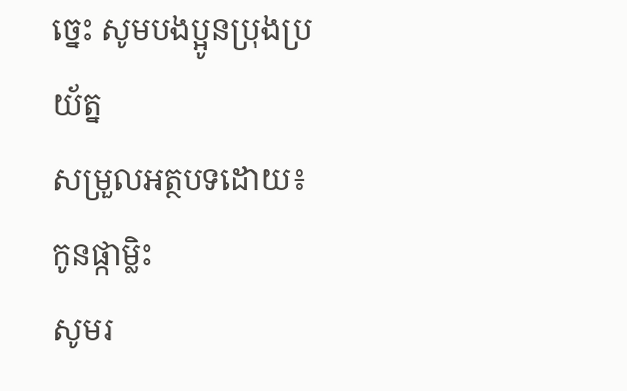ច្នេះ សូមបងប្អូនប្រុងប្រយ័ត្ន
សម្រួលអត្ថបទដោយ៖ កូនផ្កាម្លិះ
សូមរ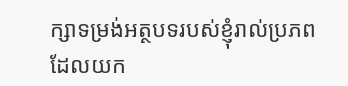ក្សាទម្រង់អត្ថបទរបស់ខ្ញុំរាល់ប្រភពដែលយក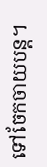ទៅចែកចាយបន្ត។